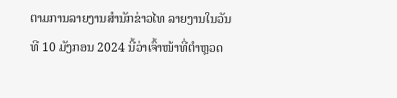ຕາມການລາຍງານສຳນັກຂ່າວໄທ ລາຍງານໃນວັນທີ 10 ມັງກອນ 2024 ນີ້ວ່າເຈົ້າໜ້າທີ່ຕຳຫຼວດ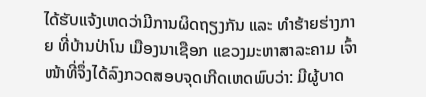ໄດ້ຮັບແຈ້ງເຫດວ່າມີການຜິດຖຽງກັນ ແລະ ທຳຮ້າຍຮ່າງກາຍ ທີ່ບ້ານປ່າໂນ ເມືອງນາເຊືອກ ແຂວງມະຫາສາລະຄາມ ເຈົ້າໜ້າທີ່ຈຶ່ງໄດ້ລົງກວດສອບຈຸດເກີດເຫດພົບວ່າ: ມີຜູ້ບາດ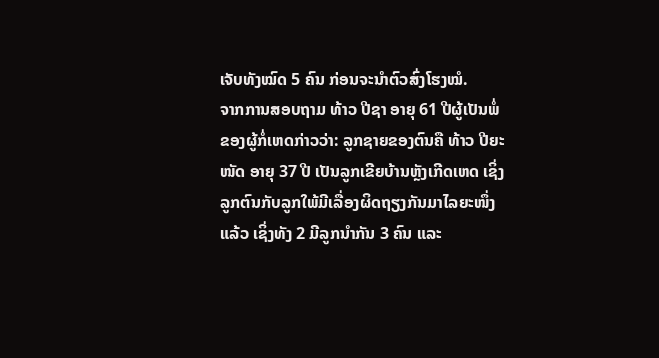ເຈັບທັງໝົດ 5 ຄົນ ກ່ອນຈະນຳຕົວສົ່ງໂຮງໝໍ.
ຈາກການສອບຖາມ ທ້າວ ປີຊາ ອາຍຸ 61 ປີຜູ້ເປັນພໍ່ຂອງຜູ້ກໍ່ເຫດກ່າວວ່າ: ລູກຊາຍຂອງຕົນຄື ທ້າວ ປີຍະໜັດ ອາຍຸ 37 ປີ ເປັນລູກເຂີຍບ້ານຫຼັງເກີດເຫດ ເຊິ່ງລູກຕົນກັບລູກໃພ້ມີເລື່ອງຜິດຖຽງກັນມາໄລຍະໜຶ່ງແລ້ວ ເຊິ່ງທັງ 2 ມີລູກນຳກັນ 3 ຄົນ ແລະ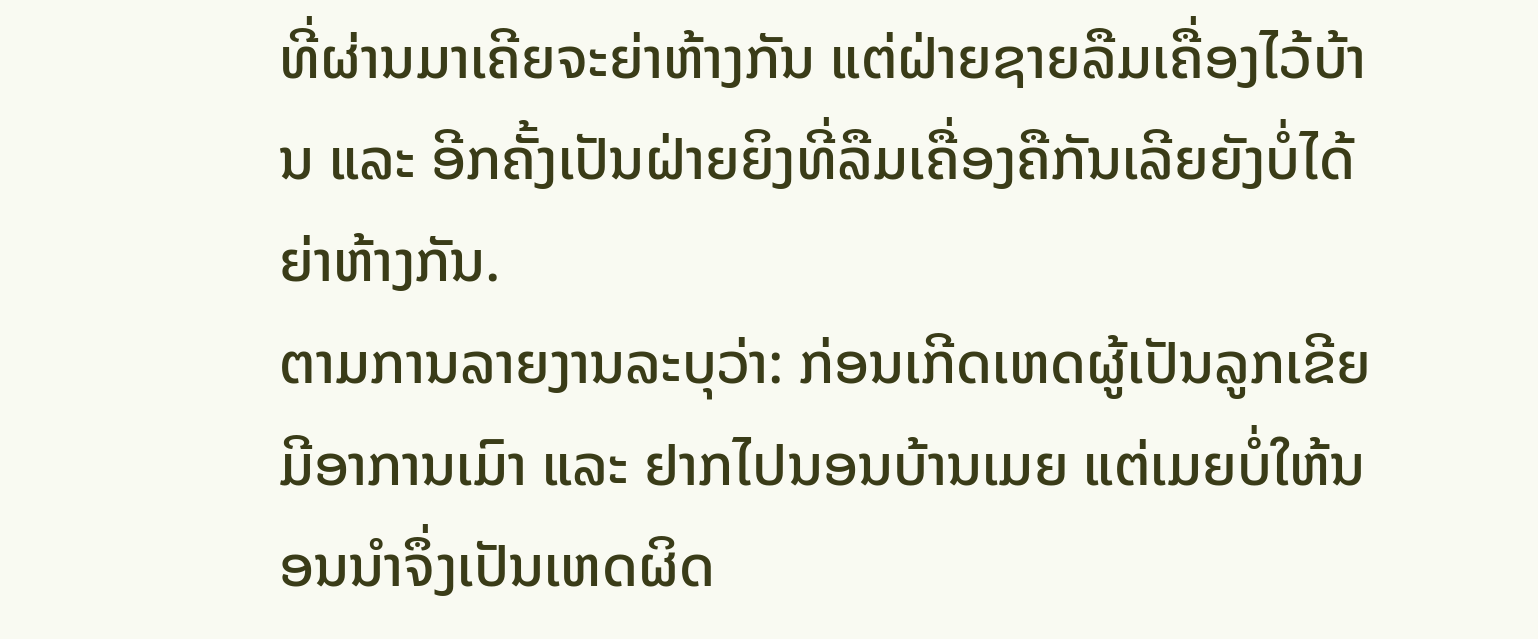ທີ່ຜ່ານມາເຄີຍຈະຍ່າຫ້າງກັນ ແຕ່ຝ່າຍຊາຍລືມເຄື່ອງໄວ້ບ້ານ ແລະ ອີກຄັ້ງເປັນຝ່າຍຍິງທີ່ລືມເຄື່ອງຄືກັນເລີຍຍັງບໍ່ໄດ້ຍ່າຫ້າງກັນ.
ຕາມການລາຍງານລະບຸວ່າ: ກ່ອນເກີດເຫດຜູ້ເປັນລູກເຂີຍມີອາການເມົາ ແລະ ຢາກໄປນອນບ້ານເມຍ ແຕ່ເມຍບໍ່ໃຫ້ນອນນຳຈຶ່ງເປັນເຫດຜິດ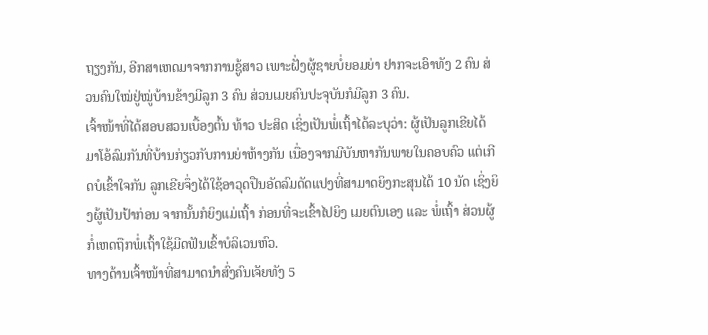ຖຽງກັນ, ອີກສາເຫດມາຈາກການຊູ້ສາວ ເພາະຝັ່ງຜູ້ຊາຍບໍ່ຍອມຍ່າ ຢາກຈະເອົາທັງ 2 ຄົນ ສ່ວນຄົນໃໝ່ຢູ່ໝູ່ບ້ານຂ້າງມີລູກ 3 ຄົນ ສ່ວນເມຍຄົນປະຈຸບັນກໍມີລູກ 3 ຄົນ.
ເຈົ້າໜ້າທີ່ໄດ້ສອບສວນເບື້ອງຕົ້ນ ທ້າວ ປະສິດ ເຊິ່ງເປັນພໍ່ເຖົ້າໄດ້ລະບຸວ່າ: ຜູ້ເປັນລູກເຂີຍໄດ້ມາໂອ້ລົມກັນທີ່ບ້ານກ່ຽວກັບການຍ່າຫ້າງກັນ ເນື່ອງຈາກມີບັນຫາກັນພາຍໃນຄອບຄົວ ແຕ່ເກີດບໍເຂົ້າໃຈກັນ ລູກເຂີຍຈຶ່ງໄດ້ໃຊ້ອາວຸດປືນອັດລົມດັດແປງທີ່ສາມາດຍິງກະສຸນໄດ້ 10 ນັດ ເຊິ່ງຍິງຜູ້ເປັນປ້າກ່ອນ ຈາກນັ້ນກໍຍິງແມ່ເຖົ້າ ກ່ອນທີ່ຈະເຂົ້າໄປຍິງ ເມຍຕົນເອງ ແລະ ພໍ່ເຖົ້າ ສ່ວນຜູ້ກໍ່ເຫດຖືກພໍ່ເຖົ້າໃຊ້ມີດຟັນເຂົ້າບໍລິເວນຫົວ.
ທາງດ້ານເຈົ້າໜ້າທີ່ສາມາດນຳສົ່ງຄົນເຈັຍທັງ 5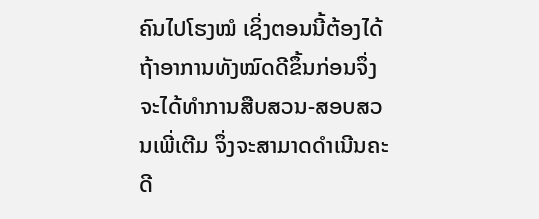ຄົນໄປໂຮງໝໍ ເຊິ່ງຕອນນີ້ຕ້ອງໄດ້ຖ້າອາການທັງໝົດດີຂຶ້ນກ່ອນຈຶ່ງຈະໄດ້ທຳການສືບສວນ-ສອບສວນເພີ່ເຕີມ ຈຶ່ງຈະສາມາດດຳເນີນຄະດີ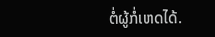ຕໍ່ຜູ້ກໍ່ເຫດໄດ້.